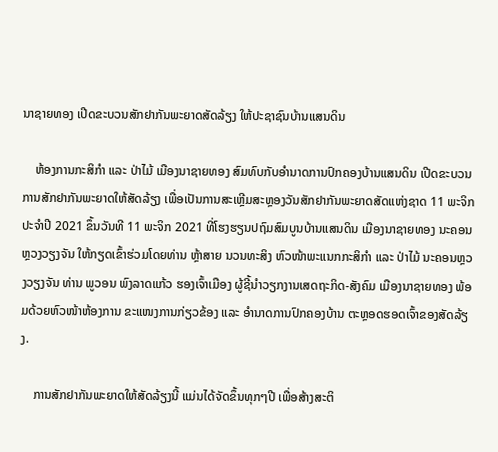ນາຊາຍທອງ ເປີດຂະບວນສັກຢາກັນພະຍາດສັດລ້ຽງ ໃຫ້ປະຊາຊົນບ້ານແສນດິນ

    ຫ້ອງການກະສິກໍາ ແລະ ປ່າໄມ້ ເມືອງນາຊາຍທອງ ສົມທົບກັບອໍານາດການປົກຄອງບ້ານແສນດິນ ເປີດຂະບວນການສັກຢາກັນພະຍາດໃຫ້ສັດລ້ຽງ ເພື່ອເປັນການສະເຫຼີມສະຫຼອງວັນສັກຢາກັນພະຍາດສັດແຫ່ງຊາດ 11 ພະຈິກ ປະຈໍາປີ 2021 ຂຶ້ນວັນທີ 11 ພະຈິກ 2021 ທີ່ໂຮງຮຽນປຖົມສົມບູນບ້ານແສນດິນ ເມືອງນາຊາຍທອງ ນະຄອນຫຼວງວຽງຈັນ ໃຫ້ກຽດເຂົ້າຮ່ວມໂດຍທ່ານ ຫຼ້າສາຍ ນວນທະສິງ ຫົວໜ້າພະແນກກະສິກໍາ ແລະ ປ່າໄມ້ ນະຄອນຫຼວງວຽງຈັນ ທ່ານ ພູວອນ ພົງລາດແກ້ວ ຮອງເຈົ້າເມືອງ ຜູ້ຊີ້ນໍາວຽກງານເສດຖະກິດ-ສັງຄົມ ເມືອງນາຊາຍທອງ ພ້ອມດ້ວຍຫົວໜ້າຫ້ອງການ ຂະແໜງການກ່ຽວຂ້ອງ ແລະ ອໍານາດການປົກຄອງບ້ານ ຕະຫຼອດຮອດເຈົ້າຂອງສັດລ້ຽງ.

    ການສັກຢາກັນພະຍາດໃຫ້ສັດລ້ຽງນີ້ ແມ່ນໄດ້ຈັດຂຶ້ນທຸກໆປີ ເພື່ອສ້າງສະຕິ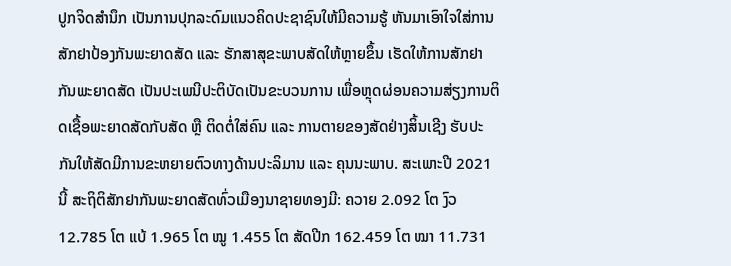ປູກຈິດສໍານຶກ ເປັນການປຸກລະດົມແນວຄິດປະຊາຊົນໃຫ້ມີຄວາມຮູ້ ຫັນມາເອົາໃຈໃສ່ການສັກຢາປ້ອງກັນພະຍາດສັດ ແລະ ຮັກສາສຸຂະພາບສັດໃຫ້ຫຼາຍຂຶ້ນ ເຮັດໃຫ້ການສັກຢາກັນພະຍາດສັດ ເປັນປະເພນີປະຕິບັດເປັນຂະບວນການ ເພື່ອຫຼຸດຜ່ອນຄວາມສ່ຽງການຕິດເຊື້ອພະຍາດສັດກັບສັດ ຫຼື ຕິດຕໍ່ໃສ່ຄົນ ແລະ ການຕາຍຂອງສັດຢ່າງສິ້ນເຊີງ ຮັບປະກັນໃຫ້ສັດມີການຂະຫຍາຍຕົວທາງດ້ານປະລິມານ ແລະ ຄຸນນະພາບ. ສະເພາະປີ 2021 ນີ້ ສະຖິຕິສັກຢາກັນພະຍາດສັດທົ່ວເມືອງນາຊາຍທອງມີ: ຄວາຍ 2.092 ໂຕ ງົວ 12.785 ໂຕ ແບ້ 1.965 ໂຕ ໝູ 1.455 ໂຕ ສັດປີກ 162.459 ໂຕ ໝາ 11.731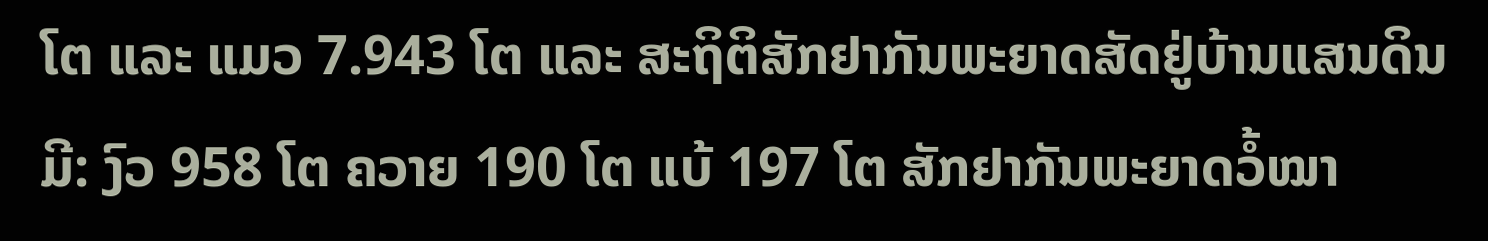ໂຕ ແລະ ແມວ 7.943 ໂຕ ແລະ ສະຖິຕິສັກຢາກັນພະຍາດສັດຢູ່ບ້ານແສນດິນ ມີ: ງົວ 958 ໂຕ ຄວາຍ 190 ໂຕ ແບ້ 197 ໂຕ ສັກຢາກັນພະຍາດວໍ້ໝາ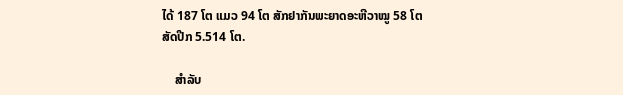ໄດ້ 187 ໂຕ ແມວ 94 ໂຕ ສັກຢາກັນພະຍາດອະຫີວາໝູ 58 ໂຕ ສັດປີກ 5.514 ໂຕ.

    ສໍາລັບ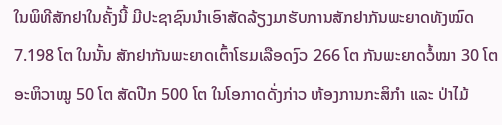ໃນພິທີສັກຢາໃນຄັ້ງນີ້ ມີປະຊາຊົນນໍາເອົາສັດລ້ຽງມາຮັບການສັກຢາກັນພະຍາດທັງໝົດ 7.198 ໂຕ ໃນນັ້ນ ສັກຢາກັນພະຍາດເຕົ້າໂຮມເລືອດງົວ 266 ໂຕ ກັນພະຍາດວໍ້ໝາ 30 ໂຕ ອະຫິວາໝູ 50 ໂຕ ສັດປີກ 500 ໂຕ ໃນໂອກາດດັ່ງກ່າວ ຫ້ອງການກະສິກໍາ ແລະ ປ່າໄມ້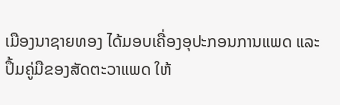ເມືອງນາຊາຍທອງ ໄດ້ມອບເຄື່ອງອຸປະກອນການແພດ ແລະ ປຶ້ມຄູ່ມືຂອງສັດຕະວາແພດ ໃຫ້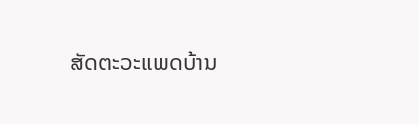ສັດຕະວະແພດບ້ານ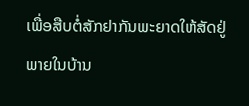ເພື່ອສືບຕໍ່ສັກຢາກັນພະຍາດໃຫ້ສັດຢູ່ພາຍໃນບ້ານ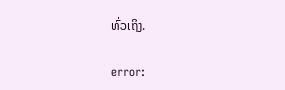ທົ່ວເຖິງ.

error: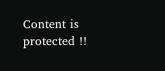Content is protected !!